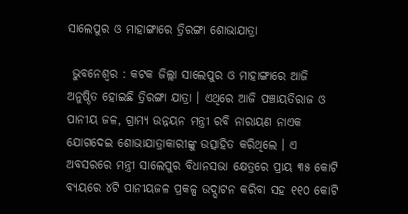ସାଲେପୁର ଓ ମାହାଙ୍ଗାରେ ତ୍ରିରଙ୍ଗା ଶୋଭାଯାତ୍ରା

 ଭୁବନେଶ୍ୱର : କଟକ ଜିଲ୍ଲା ସାଲେପୁର ଓ ମାହାଙ୍ଗାରେ ଆଜି ଅନୁଷ୍ଠିତ ହୋଇଛି ତ୍ରିରଙ୍ଗା ଯାତ୍ରା । ଏଥିରେ ଆଜି ପଞ୍ଚାୟତିରାଜ ଓ ପାନୀୟ ଜଳ, ଗ୍ରାମ୍ୟ ଉନ୍ନୟନ ମନ୍ତ୍ରୀ ରବି ନାରାୟଣ ନାଏକ ଯୋଗଦେଇ ଶୋଭାଯାତ୍ରାକାରୀଙ୍କୁ ଉତ୍ସାହିତ କରିଥିଲେ । ଏ ଅବସରରେ ମନ୍ତ୍ରୀ ସାଲେପୁର ବିଧାନସଭା କ୍ଷେତ୍ରରେ ପ୍ରାୟ ୩୫ କୋଟି ବ୍ୟୟରେ ୪ଟି ପାନୀୟଜଳ ପ୍ରକଳ୍ପ ଉଦ୍ଘାଟନ କରିବା ସହ ୧୧୦ କୋଟି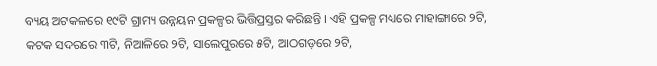ବ୍ୟୟ ଅଟକଳରେ ୧୯ଟି ଗ୍ରାମ୍ୟ ଉନ୍ନୟନ ପ୍ରକଳ୍ପର ଭିତ୍ତିପ୍ରସ୍ତର କରିଛନ୍ତି । ଏହି ପ୍ରକଳ୍ପ ମଧ୍ୟରେ ମାହାଙ୍ଗାରେ ୨ଟି, କଟକ ସଦରରେ ୩ଟି, ନିଆଳିରେ ୨ଟି, ସାଲେପୁରରେ ୫ଟି, ଆଠଗଡ଼ରେ ୨ଟି,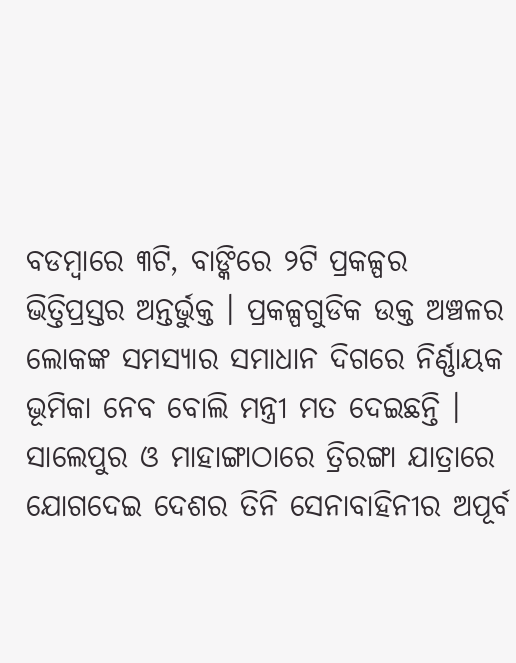ବଡମ୍ବାରେ ୩ଟି, ବାଙ୍କିରେ ୨ଟି ପ୍ରକଳ୍ପର ଭିତ୍ତିପ୍ରସ୍ତର ଅନ୍ତର୍ଭୁକ୍ତ । ପ୍ରକଳ୍ପଗୁଡିକ ଉକ୍ତ ଅଞ୍ଚଳର ଲୋକଙ୍କ ସମସ୍ୟାର ସମାଧାନ ଦିଗରେ ନିର୍ଣ୍ଣାୟକ ଭୂମିକା ନେବ ବୋଲି ମନ୍ତ୍ରୀ ମତ ଦେଇଛନ୍ତି । ସାଲେପୁର ଓ ମାହାଙ୍ଗାଠାରେ ତ୍ରିରଙ୍ଗା ଯାତ୍ରାରେ ଯୋଗଦେଇ ଦେଶର ତିନି ସେନାବାହିନୀର ଅପୂର୍ବ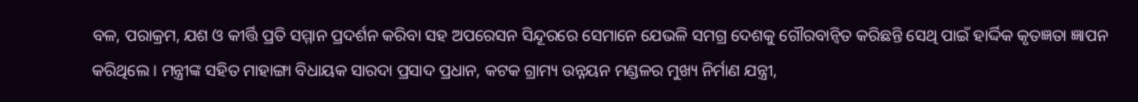ବଳ, ପରାକ୍ରମ, ଯଶ ଓ କୀର୍ତ୍ତି ପ୍ରତି ସମ୍ମାନ ପ୍ରଦର୍ଶନ କରିବା ସହ ଅପରେସନ ସିନ୍ଦୂରରେ ସେମାନେ ଯେଭଳି ସମଗ୍ର ଦେଶକୁ ଗୌରବାନ୍ୱିତ କରିଛନ୍ତି ସେଥି ପାଇଁ ହାର୍ଦ୍ଦିକ କୃତଜ୍ଞତା ଜ୍ଞାପନ କରିଥିଲେ । ମନ୍ତ୍ରୀଙ୍କ ସହିତ ମାହାଙ୍ଗା ବିଧାୟକ ସାରଦା ପ୍ରସାଦ ପ୍ରଧାନ, କଟକ ଗ୍ରାମ୍ୟ ଉନ୍ନୟନ ମଣ୍ଡଳର ମୁଖ୍ୟ ନିର୍ମାଣ ଯନ୍ତ୍ରୀ,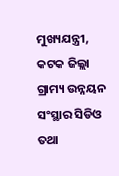ମୁଖ୍ୟଯନ୍ତ୍ରୀ, କଟକ ଜିଲ୍ଲା ଗ୍ରାମ୍ୟ ଉନ୍ନୟନ ସଂସ୍ଥାର ସିଡିଓ ତଥା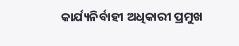କାର୍ଯ୍ୟନିର୍ବାହୀ ଅଧିକାରୀ ପ୍ରମୁଖ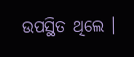ଉପସ୍ଥିତ ଥିଲେ ।